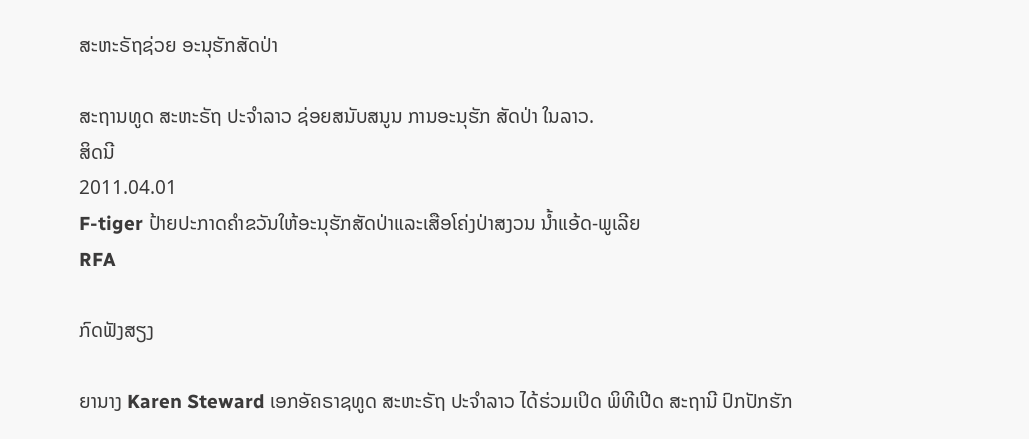ສະຫະຣັຖຊ່ວຍ ອະນຸຮັກສັດປ່າ

ສະຖານທູດ ສະຫະຣັຖ ປະຈໍາລາວ ຊ່ອຍສນັບສນູນ ການອະນຸຮັກ ສັດປ່າ ໃນລາວ.
ສິດນີ
2011.04.01
F-tiger ປ້າຍປະກາດຄໍາຂວັນໃຫ້ອະນຸຮັກສັດປ່າແລະເສືອໂຄ່ງປ່າສງວນ ນໍ້າແອ້ດ-ພູເລີຍ
RFA

ກົດຟັງສຽງ

ຍານາງ Karen Steward ເອກອັຄຣາຊທູດ ສະຫະຣັຖ ປະຈຳລາວ ໄດ້ຮ່ວມເປິດ ພິທີເປີດ ສະຖານີ ປົກປັກຮັກ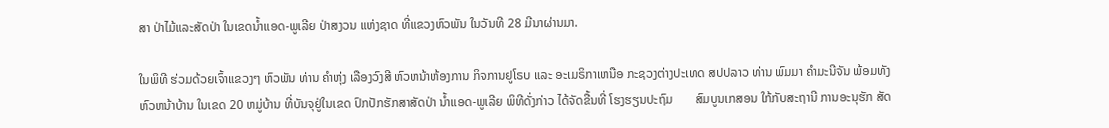ສາ ປ່າໄມ້ແລະສັດປ່າ ໃນເຂດນ້ຳແອດ-ພູເລີຍ ປ່າສງວນ ແຫ່ງຊາດ ທີ່ແຂວງຫົວພັນ ໃນວັນທີ 28 ມີນາຜ່ານມາ.

ໃນພິທີ ຮ່ວມດ້ວຍເຈົ້າແຂວງໆ ຫົວພັນ ທ່ານ ຄຳຫຸ່ງ ເລືອງວົງສີ ຫົວຫນ້າຫ້ອງການ ກິຈການຢູໂຣບ ແລະ ອະເມຣິກາເຫນືອ ກະຊວງຕ່າງປະເທດ ສປປລາວ ທ່ານ ພົມມາ ຄຳມະນີຈັນ ພ້ອມທັງຫົວຫນ້າບ້ານ ໃນເຂດ 20 ຫມູ່ບ້ານ ທີ່ບັນຈຸຢູ່ໃນເຂດ ປົກປັກຮັກສາສັດປ່າ ນ້ຳແອດ-ພູເລີຍ ພິທີດັ່ງກ່າວ ໄດ້ຈັດຂື້ນທີ່ ໂຮງຮຽນປະຖົມ       ສົມບູນເກສອນ ໃກ້ກັບສະຖານີ ການອະນຸຮັກ ສັດ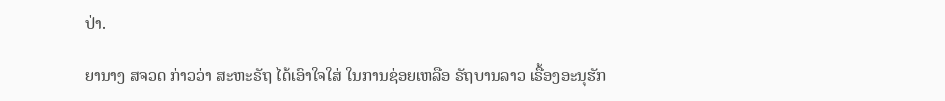ປ່າ.

ຍານາງ ສຈວດ ກ່າວວ່າ ສະຫະຣັຖ ໄດ້ເອົາໃຈໃສ່ ໃນການຊ່ອຍເຫລືອ ຣັຖບານລາວ ເຣື້ອງອະນຸຮັກ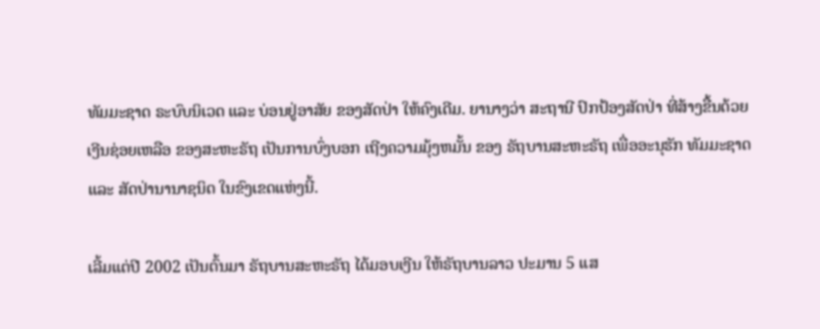ທັມມະຊາດ ຣະບົບນິເວດ ແລະ ບ່ອນຢູ່ອາສັຍ ຂອງສັດປ່າ ໃຫ້ຄົງເດີມ. ຍານາງວ່າ ສະຖານີ ປົກປ້ອງສັດປ່າ ທີ່ສ້າງຂື້ນດ້ວຍ ເງີນຊ່ອຍເຫລືອ ຂອງສະຫະຣັຖ ເປັນການບົ່ງບອກ ເຖີງຄວາມມຸ້ງຫມັ້ນ ຂອງ ຣັຖບານສະຫະຣັຖ ເພື່ອອະນຸຮັກ ທັມມະຊາດ ແລະ ສັດປ່ານານາຊນິດ ໃນຂົງເຂດແຫ່ງນີ້.

ເລີ້ມແຕ່ປີ 2002 ເປັນຕົ້ນມາ ຣັຖບານສະຫະຣັຖ ໄດ້ມອບເງີນ ໃຫ້ຣັຖບານລາວ ປະມານ 5 ແສ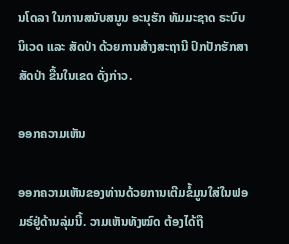ນໂດລາ ໃນການສນັບສນູນ ອະນຸຮັກ ທັມມະຊາດ ຣະບົບນິເວດ ແລະ ສັດປ່າ ດ້ວຍການສ້າງສະຖານີ ປົກປັກຮັກສາ ສັດປ່າ ຂື້ນໃນເຂດ ດັ່ງກ່າວ.

ອອກຄວາມເຫັນ

ອອກຄວາມເຫັນຂອງທ່ານດ້ວຍການເຕີມຂໍ້ມູນໃສ່ໃນຟອມຣ໌ຢູ່ດ້ານລຸ່ມນີ້. ວາມເຫັນທັງໝົດ ຕ້ອງໄດ້ຖື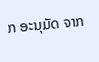ກ ອະນຸມັດ ຈາກ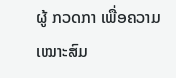ຜູ້ ກວດກາ ເພື່ອຄວາມເໝາະສົມ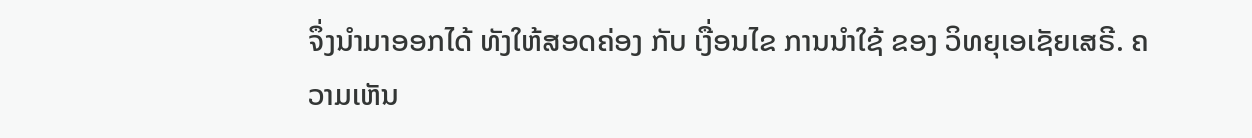ຈຶ່ງນໍາມາອອກໄດ້ ທັງໃຫ້ສອດຄ່ອງ ກັບ ເງື່ອນໄຂ ການນຳໃຊ້ ຂອງ ວິທຍຸເອເຊັຍເສຣີ. ຄວາມເຫັນ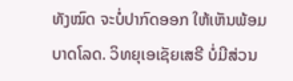ທັງໝົດ ຈະບໍ່ປາກົດອອກ ໃຫ້ເຫັນພ້ອມບາດໂລດ. ວິທຍຸເອເຊັຍເສຣີ ບໍ່ມີສ່ວນ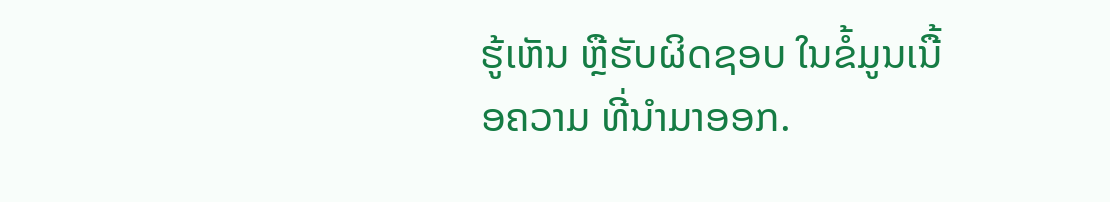ຮູ້ເຫັນ ຫຼືຮັບຜິດຊອບ ໃນຂໍ້ມູນເນື້ອຄວາມ ທີ່ນໍາມາອອກ.